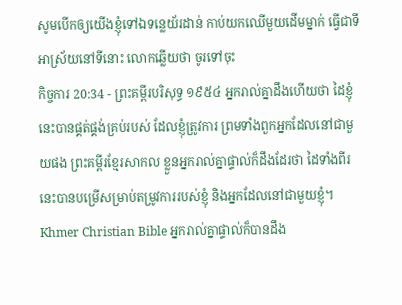សូមបើកឲ្យយើងខ្ញុំទៅឯទន្លេយ័រដាន់ កាប់យកឈើមួយដើមម្នាក់ ធ្វើជាទីអាស្រ័យនៅទីនោះ លោកឆ្លើយថា ចូរទៅចុះ
កិច្ចការ 20:34 - ព្រះគម្ពីរបរិសុទ្ធ ១៩៥៤ អ្នករាល់គ្នាដឹងហើយថា ដៃខ្ញុំនេះបានផ្គត់ផ្គង់គ្រប់របស់ ដែលខ្ញុំត្រូវការ ព្រមទាំងពួកអ្នកដែលនៅជាមួយផង ព្រះគម្ពីរខ្មែរសាកល ខ្លួនអ្នករាល់គ្នាផ្ទាល់ក៏ដឹងដែរថា ដៃទាំងពីរនេះបានបម្រើសម្រាប់តម្រូវការរបស់ខ្ញុំ និងអ្នកដែលនៅជាមួយខ្ញុំ។ Khmer Christian Bible អ្នករាល់គ្នាផ្ទាល់ក៏បានដឹង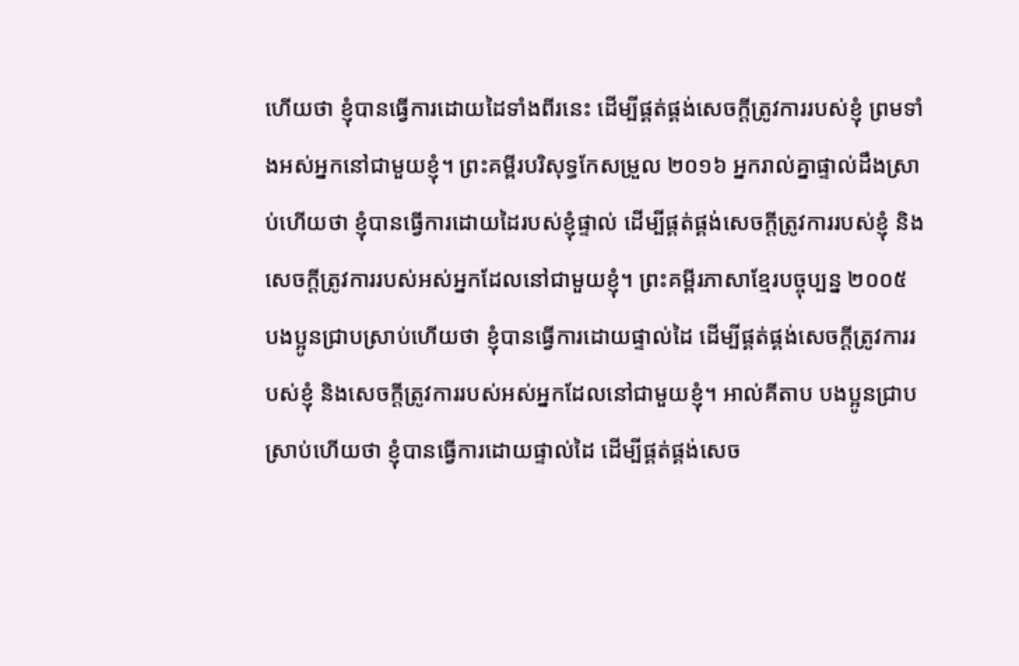ហើយថា ខ្ញុំបានធ្វើការដោយដៃទាំងពីរនេះ ដើម្បីផ្គត់ផ្គង់សេចក្ដីត្រូវការរបស់ខ្ញុំ ព្រមទាំងអស់អ្នកនៅជាមួយខ្ញុំ។ ព្រះគម្ពីរបរិសុទ្ធកែសម្រួល ២០១៦ អ្នករាល់គ្នាផ្ទាល់ដឹងស្រាប់ហើយថា ខ្ញុំបានធ្វើការដោយដៃរបស់ខ្ញុំផ្ទាល់ ដើម្បីផ្គត់ផ្គង់សេចក្ដីត្រូវការរបស់ខ្ញុំ និងសេចក្ដីត្រូវការរបស់អស់អ្នកដែលនៅជាមួយខ្ញុំ។ ព្រះគម្ពីរភាសាខ្មែរបច្ចុប្បន្ន ២០០៥ បងប្អូនជ្រាបស្រាប់ហើយថា ខ្ញុំបានធ្វើការដោយផ្ទាល់ដៃ ដើម្បីផ្គត់ផ្គង់សេចក្ដីត្រូវការរបស់ខ្ញុំ និងសេចក្ដីត្រូវការរបស់អស់អ្នកដែលនៅជាមួយខ្ញុំ។ អាល់គីតាប បងប្អូនជ្រាបស្រាប់ហើយថា ខ្ញុំបានធ្វើការដោយផ្ទាល់ដៃ ដើម្បីផ្គត់ផ្គង់សេច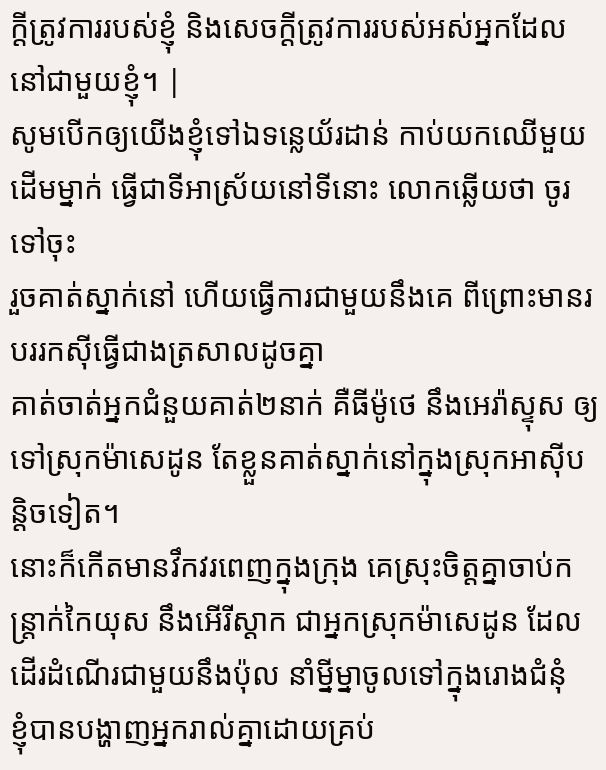ក្ដីត្រូវការរបស់ខ្ញុំ និងសេចក្ដីត្រូវការរបស់អស់អ្នកដែលនៅជាមួយខ្ញុំ។ |
សូមបើកឲ្យយើងខ្ញុំទៅឯទន្លេយ័រដាន់ កាប់យកឈើមួយដើមម្នាក់ ធ្វើជាទីអាស្រ័យនៅទីនោះ លោកឆ្លើយថា ចូរទៅចុះ
រួចគាត់ស្នាក់នៅ ហើយធ្វើការជាមួយនឹងគេ ពីព្រោះមានរបររកស៊ីធ្វើជាងត្រសាលដូចគ្នា
គាត់ចាត់អ្នកជំនួយគាត់២នាក់ គឺធីម៉ូថេ នឹងអេរ៉ាស្ទុស ឲ្យទៅស្រុកម៉ាសេដូន តែខ្លួនគាត់ស្នាក់នៅក្នុងស្រុកអាស៊ីបន្តិចទៀត។
នោះក៏កើតមានវឹកវរពេញក្នុងក្រុង គេស្រុះចិត្តគ្នាចាប់កន្ត្រាក់កៃយុស នឹងអើរីស្តាក ជាអ្នកស្រុកម៉ាសេដូន ដែលដើរដំណើរជាមួយនឹងប៉ុល នាំម្នីម្នាចូលទៅក្នុងរោងជំនុំ
ខ្ញុំបានបង្ហាញអ្នករាល់គ្នាដោយគ្រប់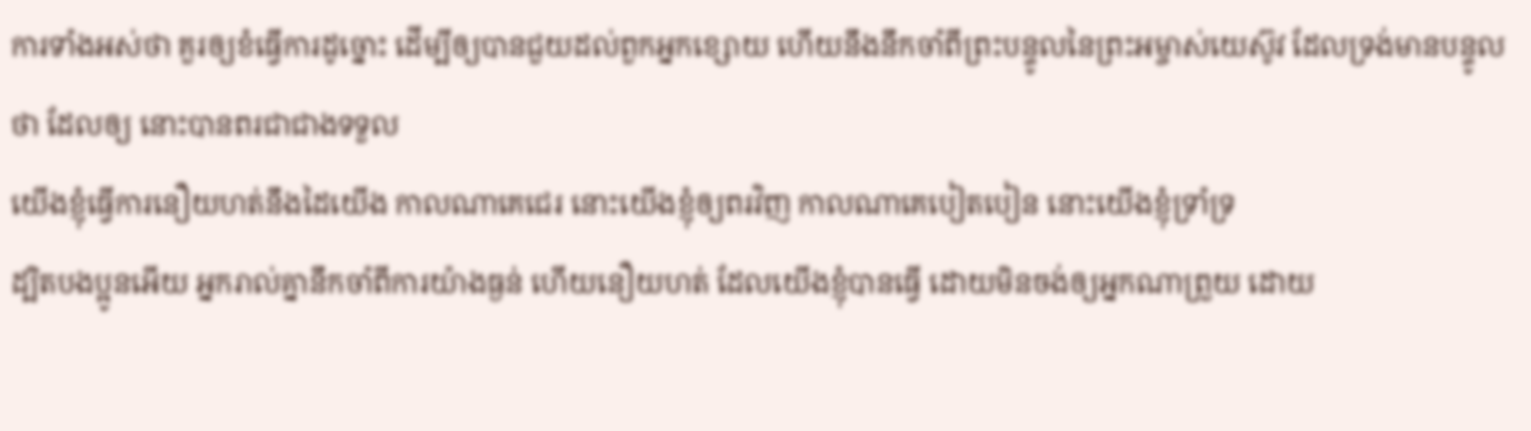ការទាំងអស់ថា គួរឲ្យខំធ្វើការដូច្នោះ ដើម្បីឲ្យបានជួយដល់ពួកអ្នកខ្សោយ ហើយនឹងនឹកចាំពីព្រះបន្ទូលនៃព្រះអម្ចាស់យេស៊ូវ ដែលទ្រង់មានបន្ទូលថា ដែលឲ្យ នោះបានពរជាជាងទទួល
យើងខ្ញុំធ្វើការនឿយហត់នឹងដៃយើង កាលណាគេជេរ នោះយើងខ្ញុំឲ្យពរវិញ កាលណាគេបៀតបៀន នោះយើងខ្ញុំទ្រាំទ្រ
ដ្បិតបងប្អូនអើយ អ្នករាល់គ្នានឹកចាំពីការយ៉ាងធ្ងន់ ហើយនឿយហត់ ដែលយើងខ្ញុំបានធ្វើ ដោយមិនចង់ឲ្យអ្នកណាព្រួយ ដោយ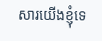សារយើងខ្ញុំទេ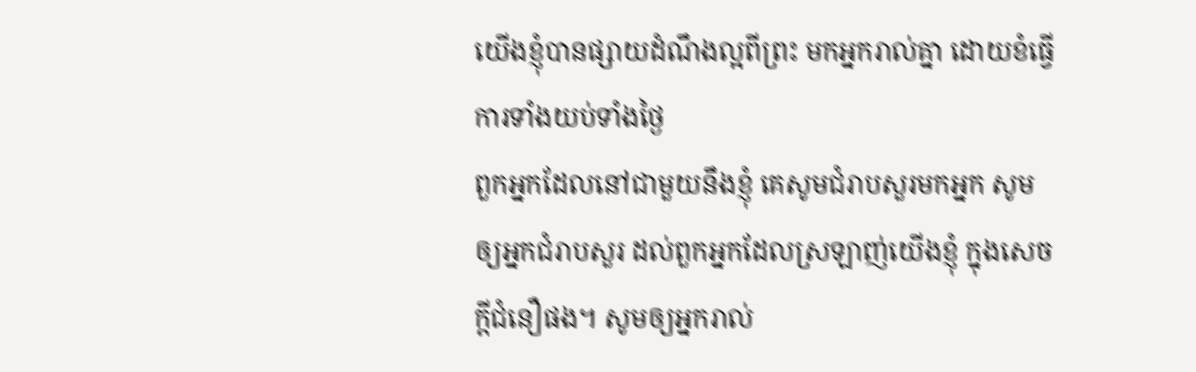យើងខ្ញុំបានផ្សាយដំណឹងល្អពីព្រះ មកអ្នករាល់គ្នា ដោយខំធ្វើការទាំងយប់ទាំងថ្ងៃ
ពួកអ្នកដែលនៅជាមួយនឹងខ្ញុំ គេសូមជំរាបសួរមកអ្នក សូមឲ្យអ្នកជំរាបសួរ ដល់ពួកអ្នកដែលស្រឡាញ់យើងខ្ញុំ ក្នុងសេចក្ដីជំនឿផង។ សូមឲ្យអ្នករាល់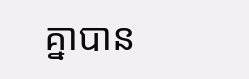គ្នាបាន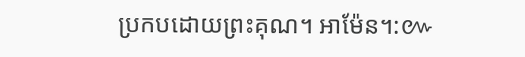ប្រកបដោយព្រះគុណ។ អាម៉ែន។:៚